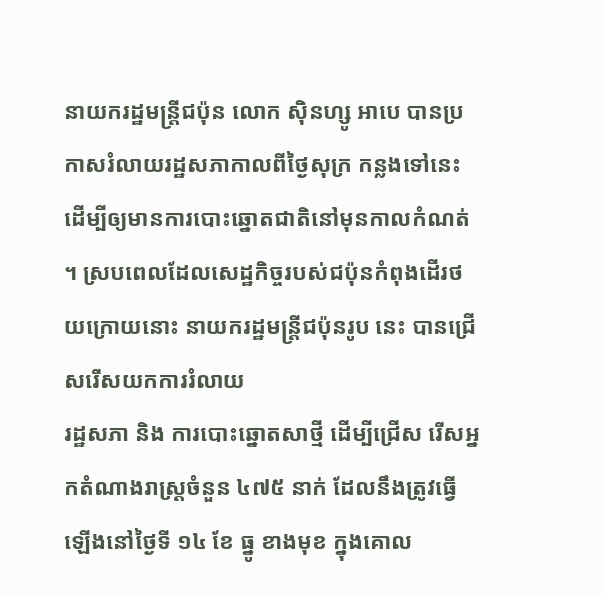នាយករដ្ឋមន្ត្រីជប៉ុន លោក ស៊ិនហ្សូ អាបេ បានប្រកាសរំលាយរដ្ឋសភាកាលពីថ្ងៃសុក្រ កន្លងទៅនេះ ដើម្បីឲ្យមានការបោះឆ្នោតជាតិនៅមុនកាលកំណត់ ។ ស្របពេលដែលសេដ្ឋកិច្ចរបស់ជប៉ុនកំពុងដើរថយក្រោយនោះ នាយករដ្ឋមន្ត្រីជប៉ុនរូប នេះ បានជ្រើសរើសយកការរំលាយ
រដ្ឋសភា និង ការបោះឆ្នោតសាថ្មី ដើម្បីជ្រើស រើសអ្នកតំណាងរាស្ត្រចំនួន ៤៧៥ នាក់ ដែលនឹងត្រូវធ្វើឡើងនៅថ្ងៃទី ១៤ ខែ ធ្នូ ខាងមុខ ក្នុងគោល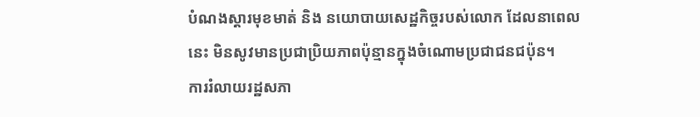បំណងស្តារមុខមាត់ និង នយោបាយសេដ្ឋកិច្ចរបស់លោក ដែលនាពេលនេះ មិនសូវមានប្រជាប្រិយភាពប៉ុន្មានក្នុងចំណោមប្រជាជនជប៉ុន។
ការរំលាយរដ្ឋសភា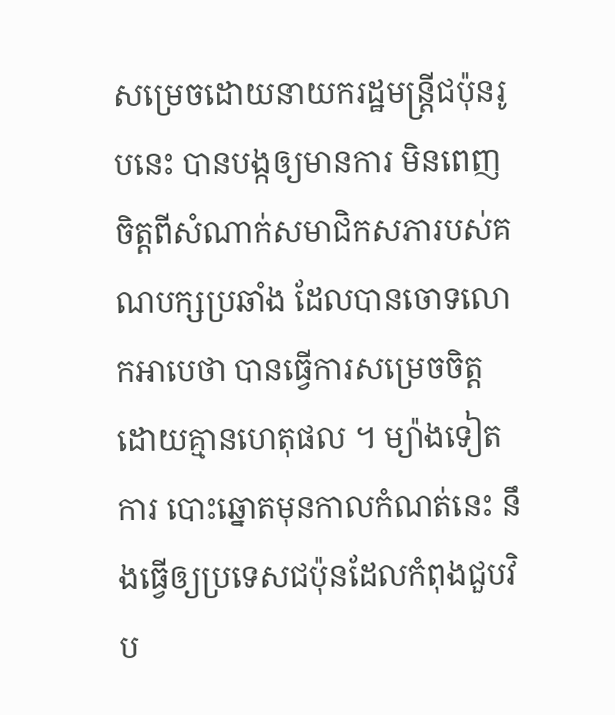សម្រេចដោយនាយករដ្ឋមន្ត្រីជប៉ុនរូបនេះ បានបង្កឲ្យមានការ មិនពេញចិត្តពីសំណាក់សមាជិកសភារបស់គណបក្សប្រឆាំង ដែលបានចោទលោកអាបេថា បានធ្វើការសម្រេចចិត្តដោយគ្មានហេតុផល ។ ម្យ៉ាងទៀត ការ បោះឆ្នោតមុនកាលកំណត់នេះ នឹងធ្វើឲ្យប្រទេសជប៉ុនដែលកំពុងជួបវិប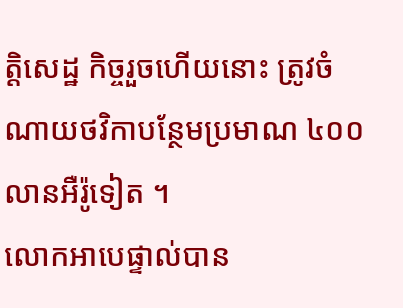ត្តិសេដ្ឋ កិច្ចរួចហើយនោះ ត្រូវចំណាយថវិកាបន្ថែមប្រមាណ ៤០០ លានអឺរ៉ូទៀត ។
លោកអាបេផ្ទាល់បាន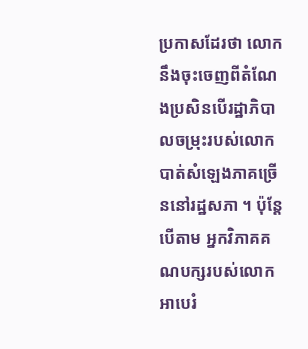ប្រកាសដែរថា លោកនឹងចុះចេញពីតំណែងប្រសិនបើរដ្ឋាភិបាលចម្រុះរបស់លោកបាត់សំឡេងភាគច្រើននៅរដ្ឋសភា ។ ប៉ុន្តែបើតាម អ្នកវិភាគគណបក្សរបស់លោកអាបេរំ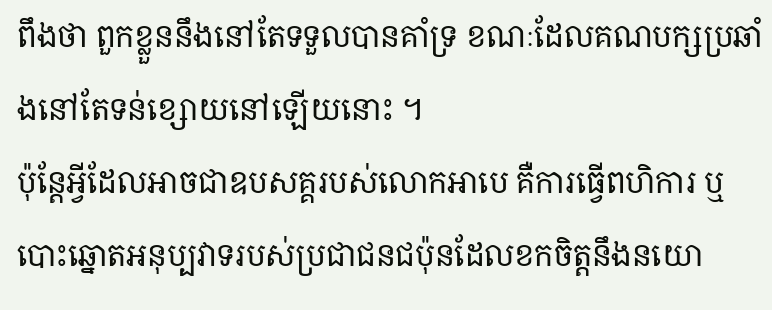ពឹងថា ពួកខ្លួននឹងនៅតែទទួលបានគាំទ្រ ខណៈដែលគណបក្សប្រឆាំងនៅតែទន់ខ្សោយនៅឡើយនោះ ។
ប៉ុន្តែអ្វីដែលអាចជាឧបសគ្គរបស់លោកអាបេ គឺការធ្វើពហិការ ឬ បោះឆ្នោតអនុប្បវាទរបស់ប្រជាជនជប៉ុនដែលខកចិត្តនឹងនយោ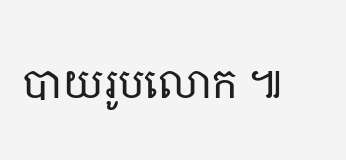បាយរូបលោក ៕